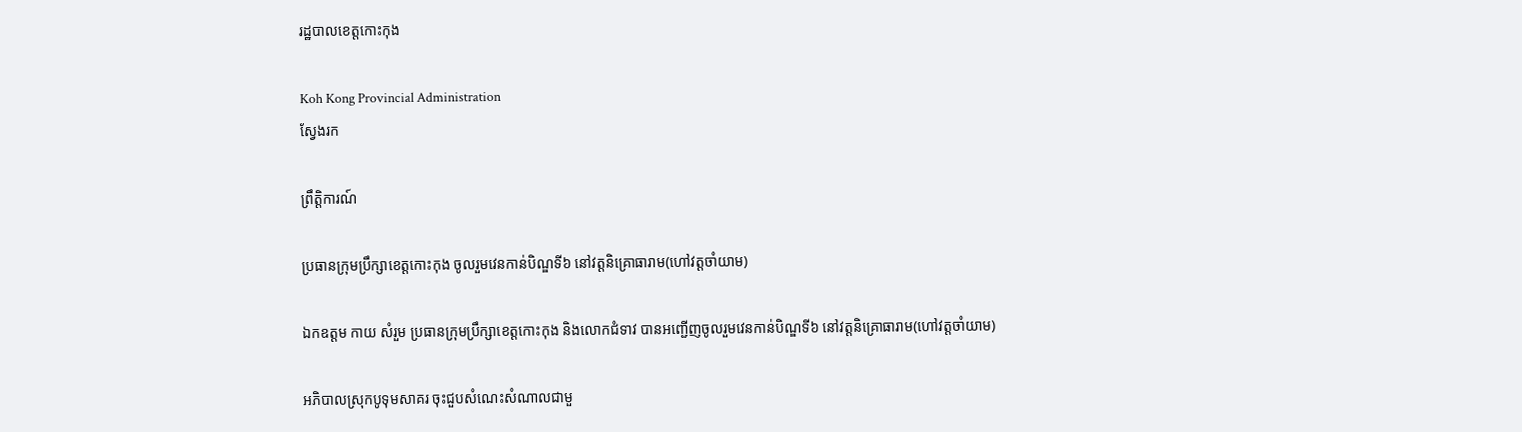រដ្ឋបាលខេត្តកោះកុង

Koh Kong Provincial Administration
ស្វែងរក

ព្រឹត្តិការណ៍

ប្រធានក្រុមប្រឹក្សាខេត្តកោះកុង ចូលរួមវេនកាន់បិណ្ឌទី៦ នៅវត្តនិគ្រោធារាម(ហៅវត្តចាំយាម)

ឯកឧត្តម កាយ សំរួម ប្រធានក្រុមប្រឹក្សាខេត្តកោះកុង និងលោកជំទាវ បានអញ្ជើញចូលរួមវេនកាន់បិណ្ឌទី៦ នៅវត្តនិគ្រោធារាម(ហៅវត្តចាំយាម)

អភិបាលស្រុកបូទុមសាគរ ចុះជួបសំណេះសំណាលជាមួ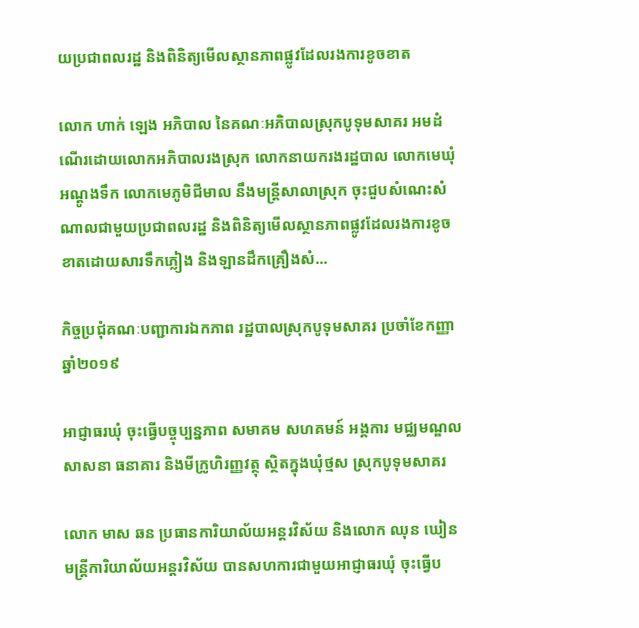យប្រជាពលរដ្ឋ និងពិនិត្យមើលស្ថានភាពផ្លូវដែលរងការខូចខាត

លោក ហាក់ ឡេង អភិបាល នៃគណៈអភិបាលស្រុកបូទុមសាគរ អមដំណើរដោយលោកអភិបាលរងស្រុក លោកនាយករងរដ្ឋបាល លោកមេឃុំអណ្តូងទឹក លោកមេភូមិជីមាល នឹងមន្ត្រីសាលាស្រុក ចុះជួបសំណេះសំណាលជាមួយប្រជាពលរដ្ឋ និងពិនិត្យមើលស្ថានភាពផ្លូវដែលរងការខូចខាតដោយសារទឹកភ្លៀង និងឡានដឹកគ្រឿងសំ...

កិច្ចប្រជុំគណៈបញ្ជាការឯកភាព រដ្ឋបាលស្រុកបូទុមសាគរ ប្រចាំខែកញ្ញា ឆ្នាំ២០១៩

អាជ្ញាធរឃុំ ចុះធ្វើបច្ចុប្បន្នភាព សមាគម សហគមន៍ អង្គការ មជ្ឈមណ្ឌល សាសនា ធនាគារ និងមីក្រូហិរញ្ញវត្ថុ ស្ថិតក្នុងឃុំថ្មស ស្រុកបូទុមសាគរ

លោក មាស ឆន ប្រធានការិយាល័យអន្តរវិស័យ និងលោក ឈុន ឃៀន មន្ត្រីការិយាល័យអន្តរវិស័យ បានសហការជាមួយអាជ្ញាធរឃុំ ចុះធ្វើប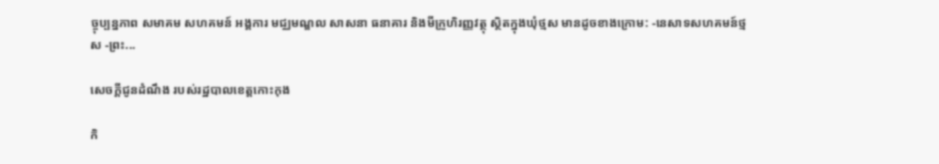ច្ចុប្បន្នភាព សមាគម សហគមន៍ អង្គការ មជ្ឈមណ្ឌល សាសនា ធនាគារ និងមីក្រូហិរញ្ញវត្ថុ ស្ថិតក្នុងឃុំថ្មស មានដូចខាងក្រោម: -នេសាទសហគមន៍ថ្មស -ព្រះ...

សេចក្តីជូនដំណឹង របស់រដ្ឋបាលខេត្តកោះកុង

កិ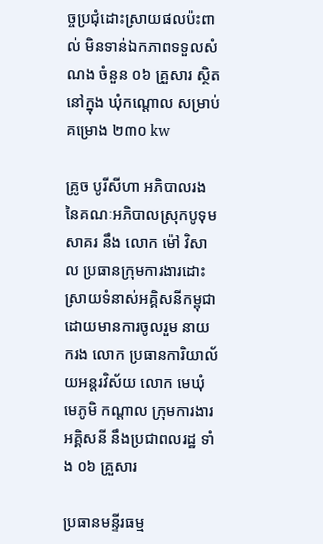ច្ចប្រជុំដោះស្រាយផលប៉ះពាល់ មិនទាន់ឯកភាពទទួលសំណង ចំនួន ០៦ គ្រួសារ ស្ថិតនៅក្នុង ឃុំកណ្ដោល សម្រាប់គម្រោង ២៣០ kw

គ្រូច បូរីសីហា អភិបាលរង នៃគណៈអភិបាលស្រុកបូទុមសាគរ នឹង លោក ម៉ៅ វិសាល ប្រធានក្រុមការងារដោះស្រាយទំនាស់អគ្គិសនីកម្ពុជា ដោយមានការចូលរួម នាយករង លោក ប្រធានការិយាល័យអន្តរវិស័យ លោក មេឃុំ មេភូមិ កណ្តាល ក្រុមការងារអគ្គិសនី នឹងប្រជាពលរដ្ឋ ទាំង ០៦ គ្រួសារ

ប្រធានមន្ទីរធម្ម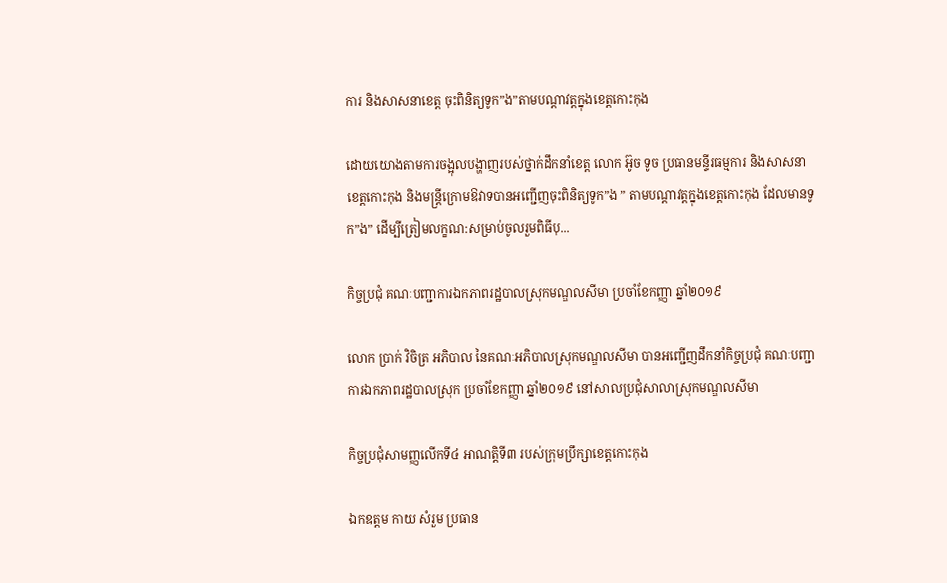ការ និងសាសនាខេត្ត ចុះពិនិត្យទូក”ង”តាមបណ្ដាវត្តក្នុងខេត្តកោះកុង

ដោយយោងតាមការចង្អុលបង្ហាញរបស់ថ្នាក់ដឹកនាំខេត្ត លោក អ៊ូច ទូច ប្រធានមន្ទីរធម្មការ និងសាសនាខេត្តកោះកុង និងមន្រ្តីក្រោមឱវាទបានអញ្ជើញចុះពិនិត្យទូក”ង ” តាមបណ្ដាវត្តក្នុងខេត្តកោះកុង ដែលមានទូក”ង” ដើម្បីត្រៀមលក្ខណ:សម្រាប់ចូលរួមពិធីបុ...

កិច្ចប្រជុំ គណៈបញ្ជាការឯកភាពរដ្ឋបាលស្រុកមណ្ឌលសីមា ប្រចាំខែកញ្ញា ឆ្នាំ២០១៩

លោក ប្រាក់ វិចិត្រ អភិបាល នៃគណៈអភិបាលស្រុកមណ្ឌលសីមា បានអញ្ជើញដឹកនាំកិច្ចប្រជុំ គណៈបញ្ជាការឯកភាពរដ្ឋបាលស្រុក ប្រចាំខែកញ្ញា ឆ្នាំ២០១៩ នៅសាលប្រជុំសាលាស្រុកមណ្ឌលសីមា

កិច្ចប្រជុំសាមញ្ញលើកទី៤ អាណត្តិទី៣ របស់ក្រុមប្រឹក្សាខេត្តកោះកុង

ឯកឧត្តម កាយ សំរួម ប្រធាន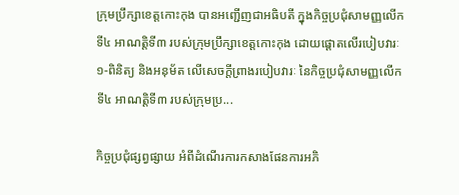ក្រុមប្រឹក្សាខេត្តកោះកុង បានអញ្ជើញជាអធិបតី ក្នុងកិច្ចប្រជុំសាមញ្ញលើកទី៤ អាណត្តិទី៣ របស់ក្រុមប្រឹក្សាខេត្តកោះកុង ដោយផ្តោតលើរបៀបវារៈ ១-ពិនិត្យ និងអនុម័ត លើសេចក្តីព្រាងរបៀបវារៈ នៃកិច្ចប្រជុំសាមញ្ញលើកទី៤ អាណត្តិទី៣ របស់ក្រុមប្រ...

កិច្ចប្រជុំផ្សព្វផ្សាយ អំពីដំណើរការកសាងផែនការអភិ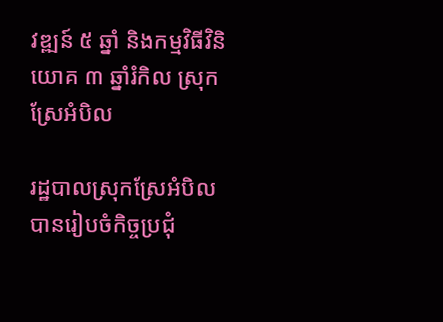វឌ្ឍន៍ ៥ ឆ្នាំ និងកម្មវិធីវិនិយោគ ៣ ឆ្នាំរំកិល ស្រុកស្រែអំបិល

រដ្ឋបាលស្រុកស្រែអំបិល បានរៀបចំកិច្ចប្រជុំ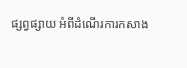ផ្សព្វផ្សាយ អំពីដំណើរការកសាង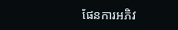ផែនការអភិវ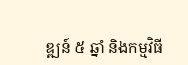ឌ្ឍន៍ ៥ ឆ្នាំ និងកម្មវិធី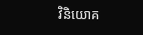វិនិយោគ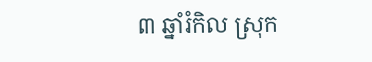៣ ឆ្នាំរំកិល ស្រុក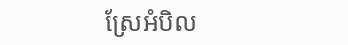ស្រែអំបិល